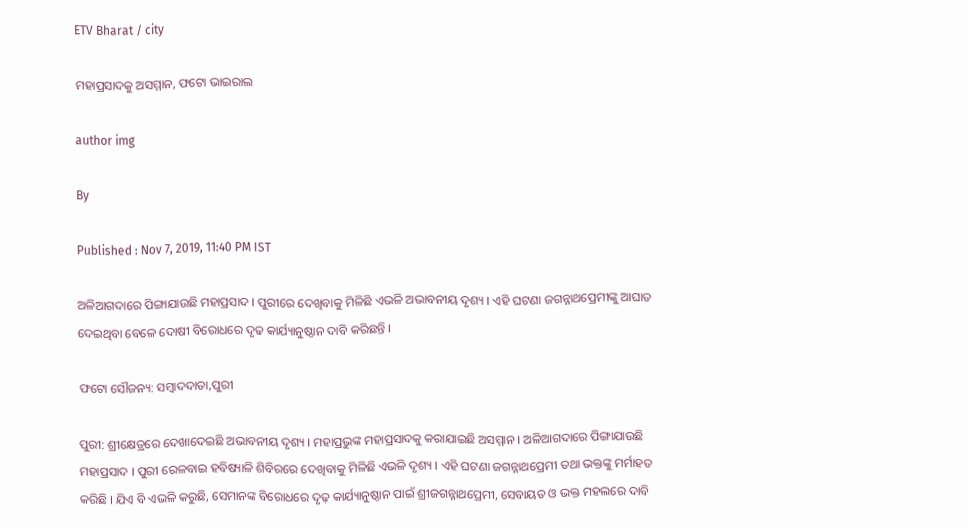ETV Bharat / city

ମହାପ୍ରସାଦକୁ ଅସମ୍ମାନ, ଫଟୋ ଭାଇରାଲ

author img

By

Published : Nov 7, 2019, 11:40 PM IST

ଅଳିଆଗଦାରେ ପିଙ୍ଗାଯାଉଛି ମହାପ୍ରସାଦ । ପୁରୀରେ ଦେଖିବାକୁ ମିଳିଛି ଏଭଳି ଅଭାବନୀୟ ଦୃଶ୍ୟ । ଏହି ଘଟଣା ଜଗନ୍ନାଥପ୍ରେମୀଙ୍କୁ ଆଘାତ ଦେଇଥିବା ବେଳେ ଦୋଷୀ ବିରୋଧରେ ଦୃଢ କାର୍ଯ୍ୟାନୁଷ୍ଠାନ ଦାବି କରିଛନ୍ତି ।

ଫଟୋ ସୌଜନ୍ୟ: ସମ୍ବାଦଦାତା,ପୁରୀ

ପୁରୀ: ଶ୍ରୀକ୍ଷେତ୍ରରେ ଦେଖାଦେଇଛି ଅଭାବନୀୟ ଦୃଶ୍ୟ । ମହାପ୍ରଭୁଙ୍କ ମହାପ୍ରସାଦକୁ କରାଯାଇଛି ଅସମ୍ମାନ । ଅଳିଆଗଦାରେ ପିଙ୍ଗାଯାଉଛି ମହାପ୍ରସାଦ । ପୁରୀ ରେଳବାଇ ହବିଷ୍ୟାଳି ଶିବିରରେ ଦେଖିବାକୁ ମିଳିଛି ଏଭଳି ଦୃଶ୍ୟ । ଏହି ଘଟଣା ଜଗନ୍ନାଥପ୍ରେମୀ ତଥା ଭକ୍ତଙ୍କୁ ମର୍ମାହତ କରିଛି । ଯିଏ ବି ଏଭଳି କରୁଛି, ସେମାନଙ୍କ ବିରୋଧରେ ଦୃଢ଼ କାର୍ଯ୍ୟାନୁଷ୍ଠାନ ପାଇଁ ଶ୍ରୀଜଗନ୍ନାଥପ୍ରେମୀ, ସେବାୟତ ଓ ଭକ୍ତ ମହଲରେ ଦାବି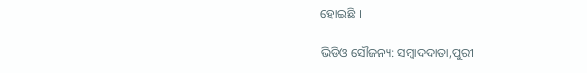ହୋଇଛି ।

ଭିଡିଓ ସୌଜନ୍ୟ: ସମ୍ବାଦଦାତା,ପୁରୀ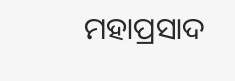ମହାପ୍ରସାଦ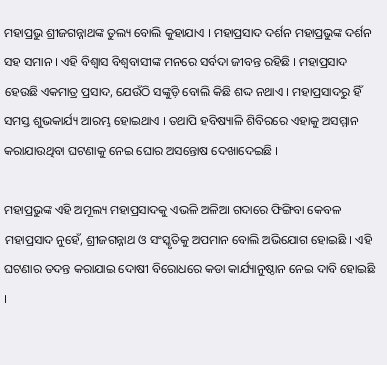ମହାପ୍ରଭୁ ଶ୍ରୀଜଗନ୍ନାଥଙ୍କ ତୁଲ୍ୟ ବୋଲି କୁହାଯାଏ । ମହାପ୍ରସାଦ ଦର୍ଶନ ମହାପ୍ରଭୁଙ୍କ ଦର୍ଶନ ସହ ସମାନ । ଏହି ବିଶ୍ବାସ ବିଶ୍ବବାସୀଙ୍କ ମନରେ ସର୍ବଦା ଜୀବନ୍ତ ରହିଛି । ମହାପ୍ରସାଦ ହେଉଛି ଏକମାତ୍ର ପ୍ରସାଦ, ଯେଉଁଠି ସଙ୍କୁଡ଼ି ବୋଲି କିଛି ଶଦ୍ଦ ନଥାଏ । ମହାପ୍ରସାଦରୁ ହିଁ ସମସ୍ତ ଶୁଭକାର୍ଯ୍ୟ ଆରମ୍ଭ ହୋଇଥାଏ । ତଥାପି ହବିଷ୍ୟାଳି ଶିବିରରେ ଏହାକୁ ଅସମ୍ମାନ କରାଯାଉଥିବା ଘଟଣାକୁ ନେଇ ଘୋର ଅସନ୍ତୋଷ ଦେଖାଦେଇଛି ।

ମହାପ୍ରଭୁଙ୍କ ଏହି ଅମୂଲ୍ୟ ମହାପ୍ରସାଦକୁ ଏଭଳି ଅଳିଆ ଗଦାରେ ଫିଙ୍ଗିବା କେବଳ ମହାପ୍ରସାଦ ନୁହେଁ, ଶ୍ରୀଜଗନ୍ନାଥ ଓ ସଂସ୍କୃତିକୁ ଅପମାନ ବୋଲି ଅଭିଯୋଗ ହୋଇଛି । ଏହି ଘଟଣାର ତଦନ୍ତ କରାଯାଇ ଦୋଷୀ ବିରୋଧରେ କଡା କାର୍ଯ୍ୟାନୁଷ୍ଠାନ ନେଇ ଦାବି ହୋଇଛି ।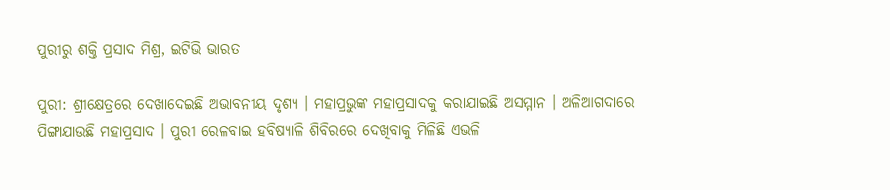ପୁରୀରୁ ଶକ୍ତି ପ୍ରସାଦ ମିଶ୍ର, ଇଟିଭି ଭାରତ

ପୁରୀ: ଶ୍ରୀକ୍ଷେତ୍ରରେ ଦେଖାଦେଇଛି ଅଭାବନୀୟ ଦୃଶ୍ୟ । ମହାପ୍ରଭୁଙ୍କ ମହାପ୍ରସାଦକୁ କରାଯାଇଛି ଅସମ୍ମାନ । ଅଳିଆଗଦାରେ ପିଙ୍ଗାଯାଉଛି ମହାପ୍ରସାଦ । ପୁରୀ ରେଳବାଇ ହବିଷ୍ୟାଳି ଶିବିରରେ ଦେଖିବାକୁ ମିଳିଛି ଏଭଳି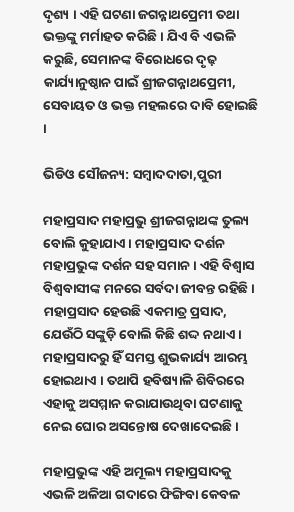ଦୃଶ୍ୟ । ଏହି ଘଟଣା ଜଗନ୍ନାଥପ୍ରେମୀ ତଥା ଭକ୍ତଙ୍କୁ ମର୍ମାହତ କରିଛି । ଯିଏ ବି ଏଭଳି କରୁଛି, ସେମାନଙ୍କ ବିରୋଧରେ ଦୃଢ଼ କାର୍ଯ୍ୟାନୁଷ୍ଠାନ ପାଇଁ ଶ୍ରୀଜଗନ୍ନାଥପ୍ରେମୀ, ସେବାୟତ ଓ ଭକ୍ତ ମହଲରେ ଦାବି ହୋଇଛି ।

ଭିଡିଓ ସୌଜନ୍ୟ: ସମ୍ବାଦଦାତା,ପୁରୀ

ମହାପ୍ରସାଦ ମହାପ୍ରଭୁ ଶ୍ରୀଜଗନ୍ନାଥଙ୍କ ତୁଲ୍ୟ ବୋଲି କୁହାଯାଏ । ମହାପ୍ରସାଦ ଦର୍ଶନ ମହାପ୍ରଭୁଙ୍କ ଦର୍ଶନ ସହ ସମାନ । ଏହି ବିଶ୍ବାସ ବିଶ୍ବବାସୀଙ୍କ ମନରେ ସର୍ବଦା ଜୀବନ୍ତ ରହିଛି । ମହାପ୍ରସାଦ ହେଉଛି ଏକମାତ୍ର ପ୍ରସାଦ, ଯେଉଁଠି ସଙ୍କୁଡ଼ି ବୋଲି କିଛି ଶଦ୍ଦ ନଥାଏ । ମହାପ୍ରସାଦରୁ ହିଁ ସମସ୍ତ ଶୁଭକାର୍ଯ୍ୟ ଆରମ୍ଭ ହୋଇଥାଏ । ତଥାପି ହବିଷ୍ୟାଳି ଶିବିରରେ ଏହାକୁ ଅସମ୍ମାନ କରାଯାଉଥିବା ଘଟଣାକୁ ନେଇ ଘୋର ଅସନ୍ତୋଷ ଦେଖାଦେଇଛି ।

ମହାପ୍ରଭୁଙ୍କ ଏହି ଅମୂଲ୍ୟ ମହାପ୍ରସାଦକୁ ଏଭଳି ଅଳିଆ ଗଦାରେ ଫିଙ୍ଗିବା କେବଳ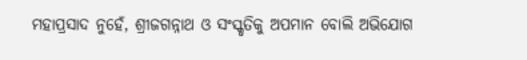ମହାପ୍ରସାଦ ନୁହେଁ, ଶ୍ରୀଜଗନ୍ନାଥ ଓ ସଂସ୍କୃତିକୁ ଅପମାନ ବୋଲି ଅଭିଯୋଗ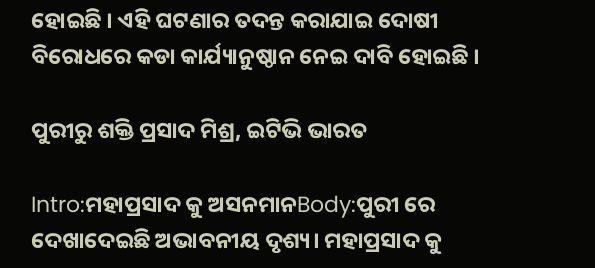ହୋଇଛି । ଏହି ଘଟଣାର ତଦନ୍ତ କରାଯାଇ ଦୋଷୀ ବିରୋଧରେ କଡା କାର୍ଯ୍ୟାନୁଷ୍ଠାନ ନେଇ ଦାବି ହୋଇଛି ।

ପୁରୀରୁ ଶକ୍ତି ପ୍ରସାଦ ମିଶ୍ର, ଇଟିଭି ଭାରତ

Intro:ମହାପ୍ରସାଦ କୁ ଅସନମାନBody:ପୁରୀ ରେ ଦେଖାଦେଇଛି ଅଭାବନୀୟ ଦୃଶ୍ୟ। ମହାପ୍ରସାଦ କୁ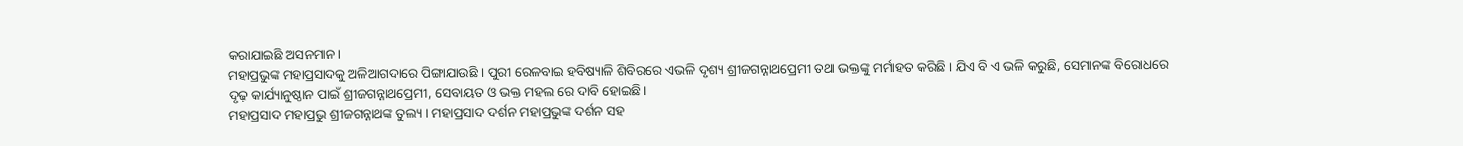କରାଯାଇଛି ଅସନମାନ।
ମହାପ୍ରଭୁଙ୍କ ମହାପ୍ରସାଦକୁ ଅଳିଆଗଦାରେ ପିଙ୍ଗାଯାଉଛି । ପୁରୀ ରେଳବାଇ ହବିଷ୍ୟାଳି ଶିବିରରେ ଏଭଳି ଦୃଶ୍ୟ ଶ୍ରୀଜଗନ୍ନାଥପ୍ରେମୀ ତଥା ଭକ୍ତଙ୍କୁ ମର୍ମାହତ କରିଛି । ଯିଏ ବି ଏ ଭଳି କରୁଛି, ସେମାନଙ୍କ ବିରୋଧରେ ଦୃଢ଼ କାର୍ଯ୍ୟାନୁଷ୍ଠାନ ପାଇଁ ଶ୍ରୀଜଗନ୍ନାଥପ୍ରେମୀ, ସେବାୟତ ଓ ଭକ୍ତ ମହଲ ରେ ଦାବି ହୋଇଛି।
ମହାପ୍ରସାଦ ମହାପ୍ରଭୁ ଶ୍ରୀଜଗନ୍ନାଥଙ୍କ ତୁଲ୍ୟ । ମହାପ୍ରସାଦ ଦର୍ଶନ ମହାପ୍ରଭୁଙ୍କ ଦର୍ଶନ ସହ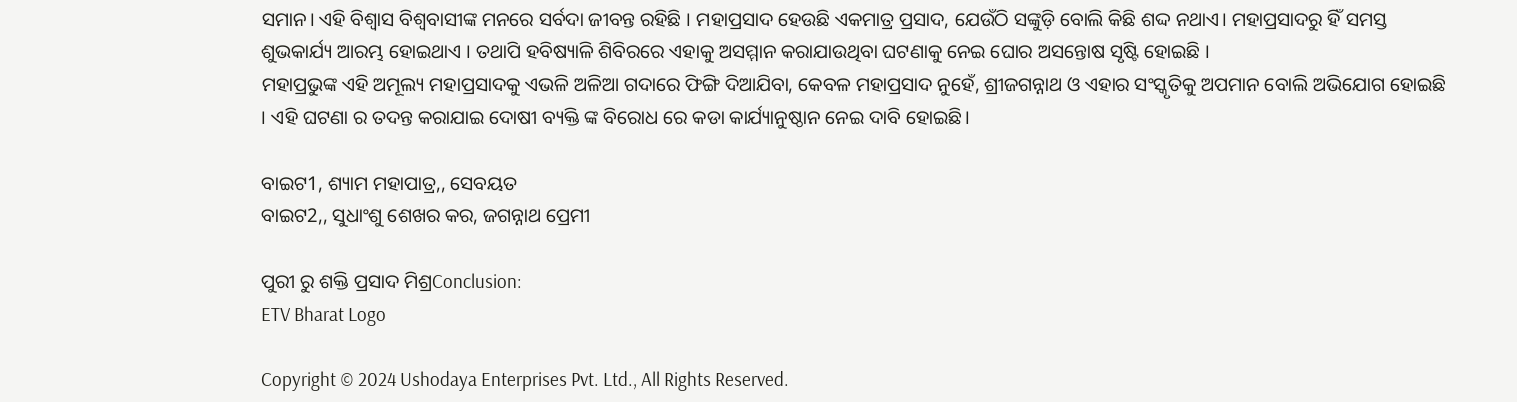ସମାନ। ଏହି ବିଶ୍ବାସ ବିଶ୍ବବାସୀଙ୍କ ମନରେ ସର୍ବଦା ଜୀବନ୍ତ ରହିଛି । ମହାପ୍ରସାଦ ହେଉଛି ଏକମାତ୍ର ପ୍ରସାଦ, ଯେଉଁଠି ସଙ୍କୁଡ଼ି ବୋଲି କିଛି ଶଦ୍ଦ ନଥାଏ। ମହାପ୍ରସାଦରୁ ହିଁ ସମସ୍ତ ଶୁଭକାର୍ଯ୍ୟ ଆରମ୍ଭ ହୋଇଥାଏ । ତଥାପି ହବିଷ୍ୟାଳି ଶିବିରରେ ଏହାକୁ ଅସମ୍ମାନ କରାଯାଉଥିବା ଘଟଣାକୁ ନେଇ ଘୋର ଅସନ୍ତୋଷ ସୃଷ୍ଟି ହୋଇଛି ।
ମହାପ୍ରଭୁଙ୍କ ଏହି ଅମୂଲ୍ୟ ମହାପ୍ରସାଦକୁ ଏଭଳି ଅଳିଆ ଗଦାରେ ଫିଙ୍ଗି ଦିଆଯିବା, କେବଳ ମହାପ୍ରସାଦ ନୁହେଁ, ଶ୍ରୀଜଗନ୍ନାଥ ଓ ଏହାର ସଂସ୍କୃତିକୁ ଅପମାନ ବୋଲି ଅଭିଯୋଗ ହୋଇଛି । ଏହି ଘଟଣା ର ତଦନ୍ତ କରାଯାଇ ଦୋଷୀ ବ୍ୟକ୍ତି ଙ୍କ ବିରୋଧ ରେ କଡା କାର୍ଯ୍ୟାନୁଷ୍ଠାନ ନେଇ ଦାବି ହୋଇଛି।

ବାଇଟ1, ଶ୍ୟାମ ମହାପାତ୍ର,, ସେବୟତ
ବାଇଟ2,, ସୁଧାଂଶୁ ଶେଖର କର, ଜଗନ୍ନାଥ ପ୍ରେମୀ

ପୁରୀ ରୁ ଶକ୍ତି ପ୍ରସାଦ ମିଶ୍ରConclusion:
ETV Bharat Logo

Copyright © 2024 Ushodaya Enterprises Pvt. Ltd., All Rights Reserved.